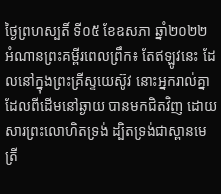ថ្ងៃព្រហស្បតិ៍ ទី០៥ ខែឧសភា ឆ្នាំ២០២២
អំណានព្រះគម្ពីរពេលព្រឹក៖ តែឥឡូវនេះ ដែលនៅក្នុងព្រះគ្រីស្ទយេស៊ូវ នោះអ្នករាល់គ្នា ដែលពីដើមនៅឆ្ងាយ បានមកជិតវិញ ដោយសារព្រះលោហិតទ្រង់ ដ្បិតទ្រង់ជាស្ពានមេត្រី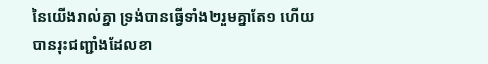នៃយើងរាល់គ្នា ទ្រង់បានធ្វើទាំង២រួមគ្នាតែ១ ហើយបានរុះជញ្ជាំងដែលខា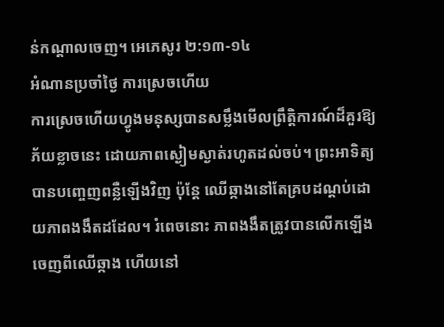ន់កណ្តាលចេញ។ អេភេសូរ ២:១៣-១៤
អំណានប្រចាំថ្ងៃ ការស្រេចហើយ
ការស្រេចហើយហ្វូងមនុស្សបានសម្លឹងមើលព្រឹត្តិការណ៍ដ៏គួរឱ្យភ័យខ្លាចនេះ ដោយភាពស្ងៀមស្ងាត់រហូតដល់ចប់។ ព្រះអាទិត្យបានបញ្ចេញពន្លឺឡើងវិញ ប៉ុន្តែ ឈើឆ្កាងនៅតែគ្របដណ្តប់ដោយភាពងងឹតដដែល។ រំពេចនោះ ភាពងងឹតត្រូវបានលើកឡើងចេញពីឈើឆ្កាង ហើយនៅ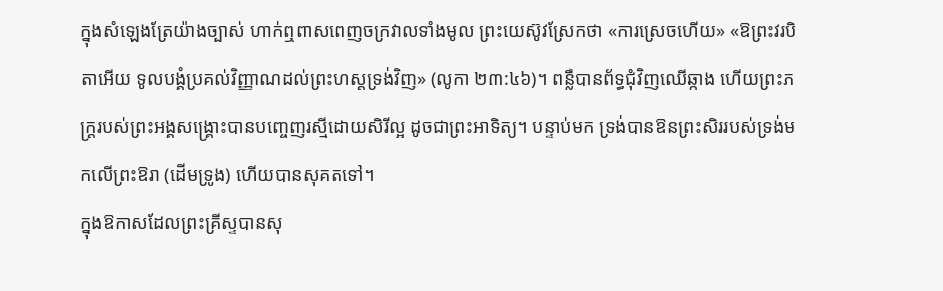ក្នុងសំឡេងត្រែយ៉ាងច្បាស់ ហាក់ឮពាសពេញចក្រវាលទាំងមូល ព្រះយេស៊ូវស្រែកថា «ការស្រេចហើយ» «ឱព្រះវរបិតាអើយ ទូលបង្គំប្រគល់វិញ្ញាណដល់ព្រះហស្តទ្រង់វិញ» (លូកា ២៣:៤៦)។ ពន្លឺបានព័ទ្ធជុំវិញឈើឆ្កាង ហើយព្រះភក្ត្ររបស់ព្រះអង្គសង្គ្រោះបានបញ្ចេញរស្មីដោយសិរីល្អ ដូចជាព្រះអាទិត្យ។ បន្ទាប់មក ទ្រង់បានឱនព្រះសិររបស់ទ្រង់មកលើព្រះឱរា (ដើមទ្រូង) ហើយបានសុគតទៅ។
ក្នុងឱកាសដែលព្រះគ្រីស្ទបានសុ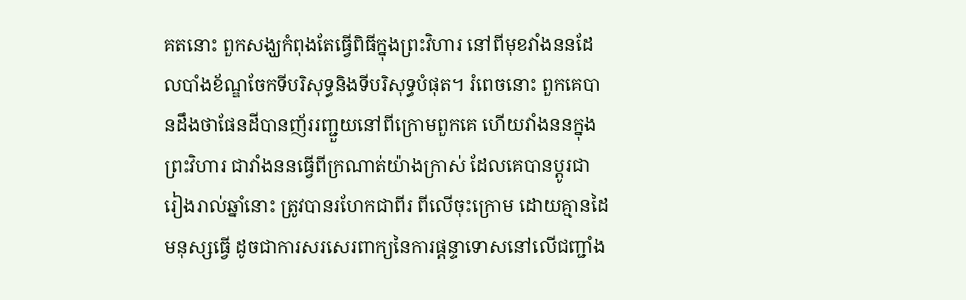គតនោះ ពួកសង្ឃកំពុងតែធ្វើពិធីក្នុងព្រះវិហារ នៅពីមុខវាំងននដែលបាំងខ័ណ្ឌចែកទីបរិសុទ្ធនិងទីបរិសុទ្ធបំផុត។ រំពេចនោះ ពួកគេបានដឹងថាផែនដីបានញ័ររញ្ជួយនៅពីក្រោមពួកគេ ហើយវាំងននក្នុងព្រះវិហារ ជាវាំងននធ្វើពីក្រណាត់យ៉ាងក្រាស់ ដែលគេបានប្តូរជារៀងរាល់ឆ្នាំនោះ ត្រូវបានរហែកជាពីរ ពីលើចុះក្រោម ដោយគ្មានដៃមនុស្សធ្វើ ដូចជាការសរសេរពាក្យនៃការផ្តន្ទាទោសនៅលើជញ្ជាំង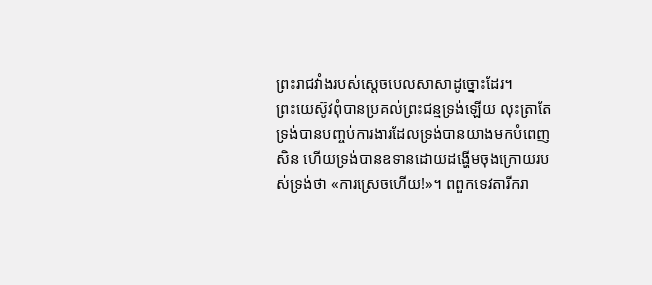ព្រះរាជវាំងរបស់ស្តេចបេលសាសាដូច្នោះដែរ។
ព្រះយេស៊ូវពុំបានប្រគល់ព្រះជន្មទ្រង់ឡើយ លុះត្រាតែទ្រង់បានបញ្ចប់ការងារដែលទ្រង់បានយាងមកបំពេញសិន ហើយទ្រង់បានឧទានដោយដង្ហើមចុងក្រោយរបស់ទ្រង់ថា «ការស្រេចហើយ!»។ ពពួកទេវតារីករា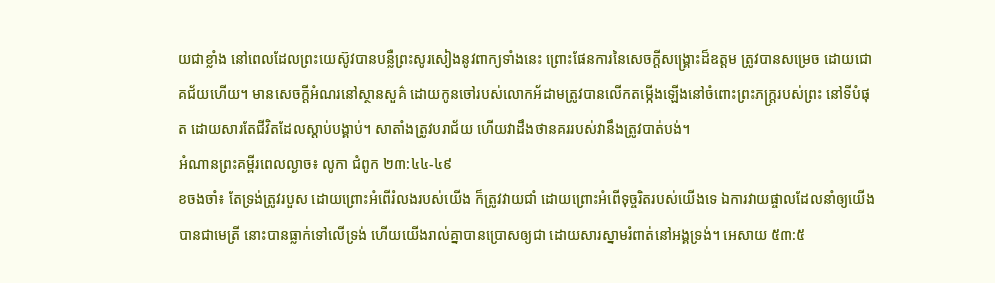យជាខ្លាំង នៅពេលដែលព្រះយេស៊ូវបានបន្លឺព្រះសូរសៀងនូវពាក្យទាំងនេះ ព្រោះផែនការនៃសេចក្តីសង្គ្រោះដ៏ឧត្តម ត្រូវបានសម្រេច ដោយជោគជ័យហើយ។ មានសេចក្តីអំណរនៅស្ថានសួគ៌ ដោយកូនចៅរបស់លោកអ័ដាមត្រូវបានលើកតម្កើងឡើងនៅចំពោះព្រះភក្ត្ររបស់ព្រះ នៅទីបំផុត ដោយសារតែជីវិតដែលស្តាប់បង្គាប់។ សាតាំងត្រូវបរាជ័យ ហើយវាដឹងថានគររបស់វានឹងត្រូវបាត់បង់។
អំណានព្រះគម្ពីរពេលល្ងាច៖ លូកា ជំពូក ២៣:៤៤-៤៩
ខចងចាំ៖ តែទ្រង់ត្រូវរបួស ដោយព្រោះអំពើរំលងរបស់យើង ក៏ត្រូវវាយជាំ ដោយព្រោះអំពើទុច្ចរិតរបស់យើងទេ ឯការវាយផ្ចាលដែលនាំឲ្យយើងបានជាមេត្រី នោះបានធ្លាក់ទៅលើទ្រង់ ហើយយើងរាល់គ្នាបានប្រោសឲ្យជា ដោយសារស្នាមរំពាត់នៅអង្គទ្រង់។ អេសាយ ៥៣:៥